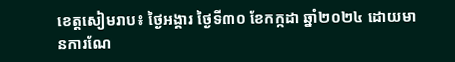ខេត្តសៀមរាប៖ ថ្ងៃអង្គារ ថ្ងៃទី៣០ ខែកក្កដា ឆ្នាំ២០២៤ ដោយមានការណែ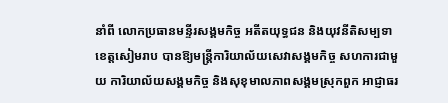នាំពី លោកប្រធានមន្ទីរសង្គមកិច្ច អតីតយុទ្ធជន និងយុវនីតិសម្បទាខេត្តសៀមរាប បានឱ្យមន្ត្រីការិយាល័យសេវាសង្គមកិច្ច សហការជាមួយ ការិយាល័យសង្គមកិច្ច និងសុខុមាលភាពសង្គមស្រុកពួក អាជ្ញាធរ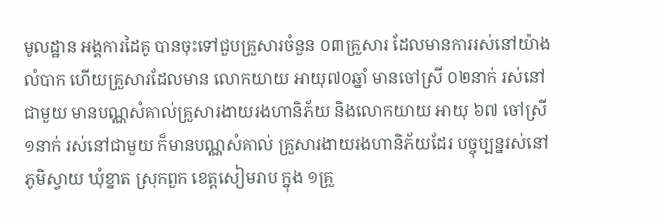មូលដ្ឋាន អង្គការដៃគូ បានចុះទៅជួបគ្រួសារចំនួន ០៣គ្រួសារ ដែលមានការរស់នៅយ៉ាងលំបាក ហើយគ្រួសារដែលមាន លោកយាយ អាយុ៧០ឆ្នាំ មានចៅស្រី ០២នាក់ រស់នៅជាមួយ មានបណ្ណសំគាល់គ្រួសារងាយរងហានិភ័យ និងលោកយាយ អាយុ ៦៧ ចៅស្រី ១នាក់ រស់នៅជាមួយ ក៏មានបណ្ណសំគាល់ គ្រួសារងាយរងហានិភ័យដែរ បច្ចុប្បន្នរស់នៅភូមិស្វាយ ឃុំខ្នាត ស្រុកពួក ខេត្តសៀមរាប ក្នុង ១គ្រួ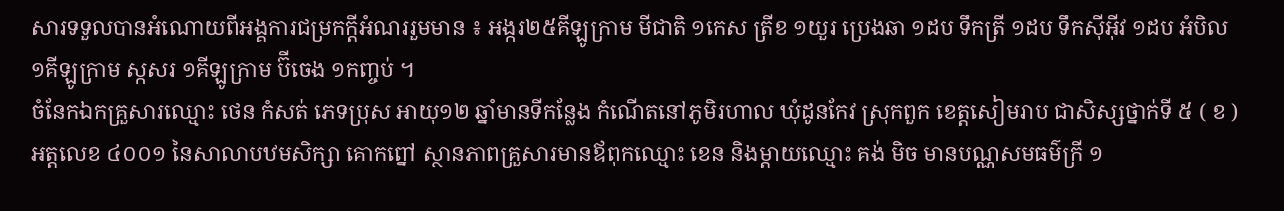សារទទួលបានអំណោយពីអង្គការជម្រកក្តីអំណររួមមាន ៖ អង្ករ២៥គីឡូក្រាម មីជាតិ ១កេស ត្រីខ ១យួរ ប្រេងឆា ១ដប ទឹកត្រី ១ដប ទឹកស៊ីអ៊ីវ ១ដប អំបិល ១គីឡូក្រាម ស្កសរ ១គីឡូក្រាម ប៊ីចេង ១កញ្ចប់ ។
ចំនែកឯកគ្រួសារឈ្មោះ ថេន កំសត់ ភេទប្រុស អាយុ១២ ឆ្នាំមានទីកន្លែង កំណើតនៅភូមិរហាល ឃុំដូនកែវ ស្រុកពួក ខេត្តសៀមរាប ជាសិស្សថ្នាក់ទី ៥ ( ខ ) អត្តលេខ ៤០០១ នៃសាលាបឋមសិក្សា គោកព្នៅ ស្ថានភាពគ្រួសារមានឪពុកឈ្មោះ ខេន និងម្ដាយឈ្មោះ គង់ មិច មានបណ្ណសមធម៌ក្រី ១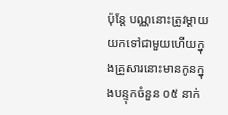ប៉ុន្ដែ បណ្ណនោះត្រូវម្ដាយយកទៅជាមួយហើយក្នុងគ្រួសារនោះមានកូនក្នុងបន្ទុកចំនួន ០៥ នាក់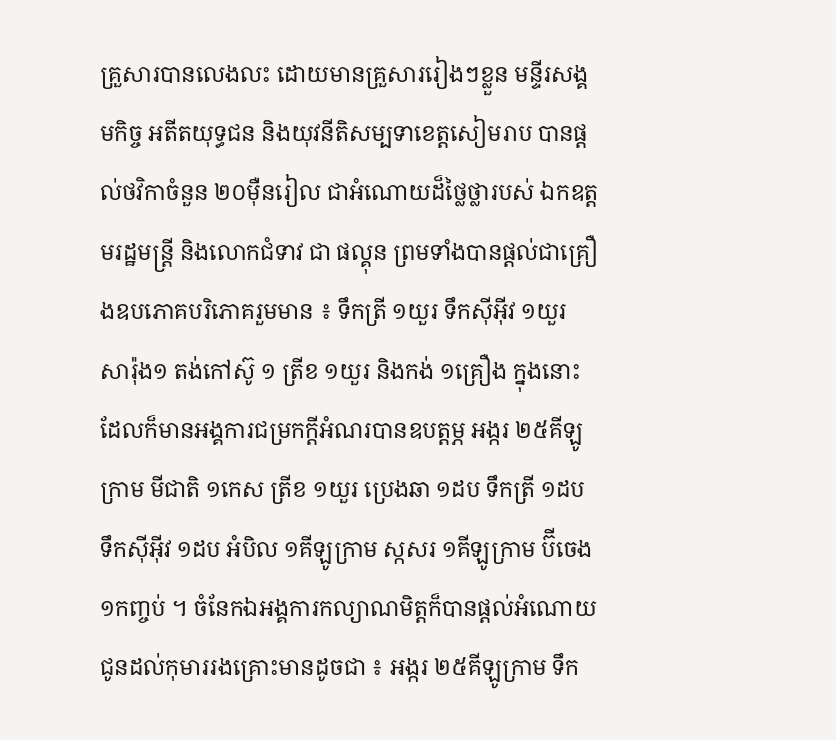គ្រួសារបានលេងលះ ដោយមានគ្រួសាររៀងៗខ្លួន មន្ទីរសង្គមកិច្ច អតីតយុទ្ធជន និងយុវនីតិសម្បទាខេត្តសៀមរាប បានផ្ដល់ថវិកាចំនួន ២០ម៉ឺនរៀល ជាអំណោយដ៏ថ្លៃថ្លារបស់ ឯកឧត្ដមរដ្ឋមន្ត្រី និងលោកជំទាវ ជា ផល្គុន ព្រមទាំងបានផ្ដល់ជាគ្រឿងឧបភោគបរិភោគរួមមាន ៖ ទឹកត្រី ១យួរ ទឹកស៊ីអ៊ីវ ១យួរ សារ៉ុង១ តង់កៅស៊ូ ១ ត្រីខ ១យួរ និងកង់ ១គ្រឿង ក្នុងនោះដែលក៏មានអង្គការជម្រកក្តីអំណរបានឧបត្ដម្ភ អង្ករ ២៥គីឡូក្រាម មីជាតិ ១កេស ត្រីខ ១យួរ ប្រេងឆា ១ដប ទឹកត្រី ១ដប ទឹកស៊ីអ៊ីវ ១ដប អំបិល ១គីឡូក្រាម ស្កសរ ១គីឡូក្រាម ប៊ីចេង ១កញ្ចប់ ។ ចំនែកឯអង្គការកល្យាណមិត្តក៏បានផ្ដល់អំណោយជូនដល់កុមាររងគ្រោះមានដូចជា ៖ អង្ករ ២៥គីឡូក្រាម ទឹក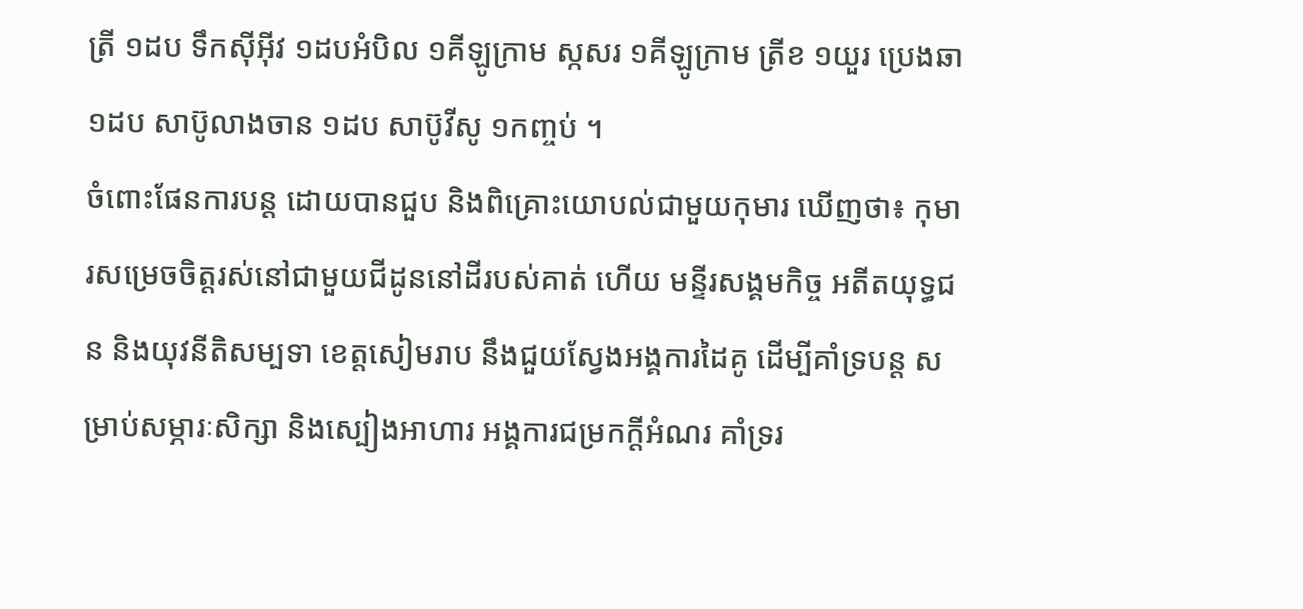ត្រី ១ដប ទឹកស៊ីអ៊ីវ ១ដបអំបិល ១គីឡូក្រាម ស្កសរ ១គីឡូក្រាម ត្រីខ ១យួរ ប្រេងឆា ១ដប សាប៊ូលាងចាន ១ដប សាប៊ូវីសូ ១កញ្ចប់ ។
ចំពោះផែនការបន្ត ដោយបានជួប និងពិគ្រោះយោបល់ជាមួយកុមារ ឃើញថា៖ កុមារសម្រេចចិត្តរស់នៅជាមួយជីដូននៅដីរបស់គាត់ ហើយ មន្ទីរសង្គមកិច្ច អតីតយុទ្ធជន និងយុវនីតិសម្បទា ខេត្តសៀមរាប នឹងជួយស្វែងអង្គការដៃគូ ដើម្បីគាំទ្របន្ត សម្រាប់សម្ភារៈសិក្សា និងស្បៀងអាហារ អង្គការជម្រកក្តីអំណរ គាំទ្ររ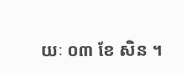យៈ ០៣ ខែ សិន ។